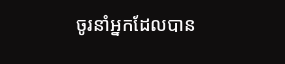ចូរនាំអ្នកដែលបាន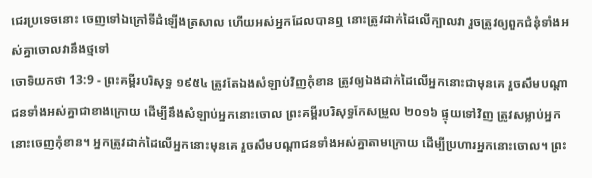ជេរប្រទេចនោះ ចេញទៅឯក្រៅទីដំឡើងត្រសាល ហើយអស់អ្នកដែលបានឮ នោះត្រូវដាក់ដៃលើក្បាលវា រួចត្រូវឲ្យពួកជំនុំទាំងអស់គ្នាចោលវានឹងថ្មទៅ
ចោទិយកថា 13:9 - ព្រះគម្ពីរបរិសុទ្ធ ១៩៥៤ ត្រូវតែឯងសំឡាប់វិញកុំខាន ត្រូវឲ្យឯងដាក់ដៃលើអ្នកនោះជាមុនគេ រួចសឹមបណ្តាជនទាំងអស់គ្នាជាខាងក្រោយ ដើម្បីនឹងសំឡាប់អ្នកនោះចោល ព្រះគម្ពីរបរិសុទ្ធកែសម្រួល ២០១៦ ផ្ទុយទៅវិញ ត្រូវសម្លាប់អ្នកនោះចេញកុំខាន។ អ្នកត្រូវដាក់ដៃលើអ្នកនោះមុនគេ រួចសឹមបណ្ដាជនទាំងអស់គ្នាតាមក្រោយ ដើម្បីប្រហារអ្នកនោះចោល។ ព្រះ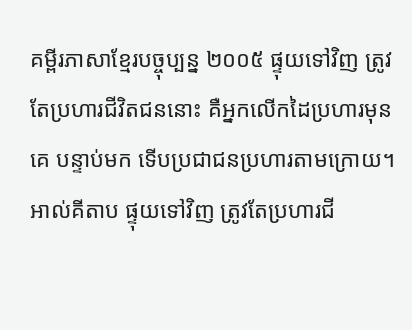គម្ពីរភាសាខ្មែរបច្ចុប្បន្ន ២០០៥ ផ្ទុយទៅវិញ ត្រូវតែប្រហារជីវិតជននោះ គឺអ្នកលើកដៃប្រហារមុនគេ បន្ទាប់មក ទើបប្រជាជនប្រហារតាមក្រោយ។ អាល់គីតាប ផ្ទុយទៅវិញ ត្រូវតែប្រហារជី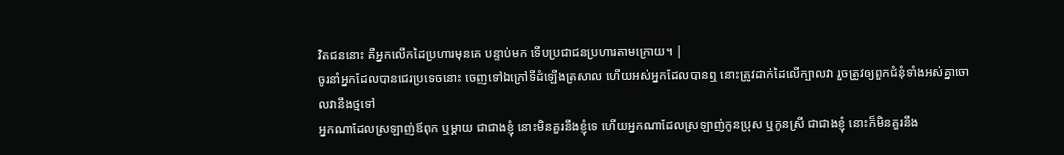វិតជននោះ គឺអ្នកលើកដៃប្រហារមុនគេ បន្ទាប់មក ទើបប្រជាជនប្រហារតាមក្រោយ។ |
ចូរនាំអ្នកដែលបានជេរប្រទេចនោះ ចេញទៅឯក្រៅទីដំឡើងត្រសាល ហើយអស់អ្នកដែលបានឮ នោះត្រូវដាក់ដៃលើក្បាលវា រួចត្រូវឲ្យពួកជំនុំទាំងអស់គ្នាចោលវានឹងថ្មទៅ
អ្នកណាដែលស្រឡាញ់ឪពុក ឬម្តាយ ជាជាងខ្ញុំ នោះមិនគួរនឹងខ្ញុំទេ ហើយអ្នកណាដែលស្រឡាញ់កូនប្រុស ឬកូនស្រី ជាជាងខ្ញុំ នោះក៏មិនគួរនឹង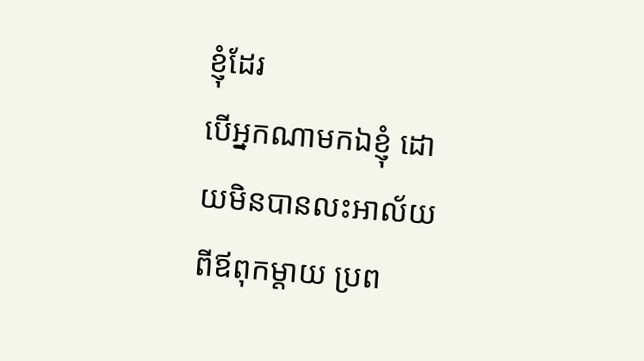ខ្ញុំដែរ
បើអ្នកណាមកឯខ្ញុំ ដោយមិនបានលះអាល័យពីឪពុកម្តាយ ប្រព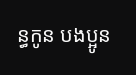ន្ធកូន បងប្អូន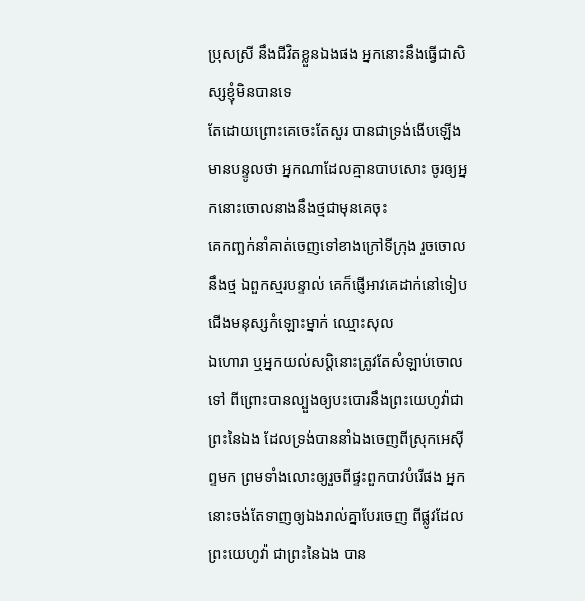ប្រុសស្រី នឹងជីវិតខ្លួនឯងផង អ្នកនោះនឹងធ្វើជាសិស្សខ្ញុំមិនបានទេ
តែដោយព្រោះគេចេះតែសួរ បានជាទ្រង់ងើបឡើង មានបន្ទូលថា អ្នកណាដែលគ្មានបាបសោះ ចូរឲ្យអ្នកនោះចោលនាងនឹងថ្មជាមុនគេចុះ
គេកញ្ឆក់នាំគាត់ចេញទៅខាងក្រៅទីក្រុង រួចចោលនឹងថ្ម ឯពួកស្មរបន្ទាល់ គេក៏ផ្ញើអាវគេដាក់នៅទៀបជើងមនុស្សកំឡោះម្នាក់ ឈ្មោះសុល
ឯហោរា ឬអ្នកយល់សប្តិនោះត្រូវតែសំឡាប់ចោលទៅ ពីព្រោះបានល្បួងឲ្យបះបោរនឹងព្រះយេហូវ៉ាជាព្រះនៃឯង ដែលទ្រង់បាននាំឯងចេញពីស្រុកអេស៊ីព្ទមក ព្រមទាំងលោះឲ្យរួចពីផ្ទះពួកបាវបំរើផង អ្នកនោះចង់តែទាញឲ្យឯងរាល់គ្នាបែរចេញ ពីផ្លូវដែលព្រះយេហូវ៉ា ជាព្រះនៃឯង បាន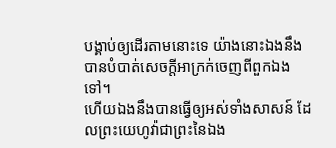បង្គាប់ឲ្យដើរតាមនោះទេ យ៉ាងនោះឯងនឹងបានបំបាត់សេចក្ដីអាក្រក់ចេញពីពួកឯងទៅ។
ហើយឯងនឹងបានធ្វើឲ្យអស់ទាំងសាសន៍ ដែលព្រះយេហូវ៉ាជាព្រះនៃឯង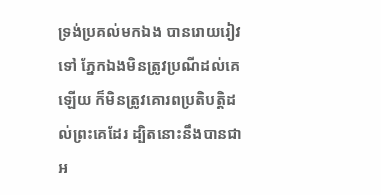ទ្រង់ប្រគល់មកឯង បានរោយរៀវទៅ ភ្នែកឯងមិនត្រូវប្រណីដល់គេឡើយ ក៏មិនត្រូវគោរពប្រតិបត្តិដល់ព្រះគេដែរ ដ្បិតនោះនឹងបានជាអ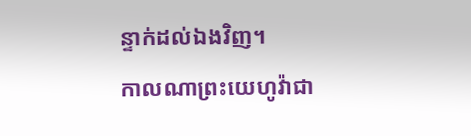ន្ទាក់ដល់ឯងវិញ។
កាលណាព្រះយេហូវ៉ាជា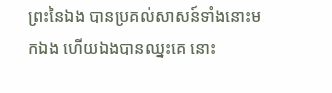ព្រះនៃឯង បានប្រគល់សាសន៍ទាំងនោះមកឯង ហើយឯងបានឈ្នះគេ នោះ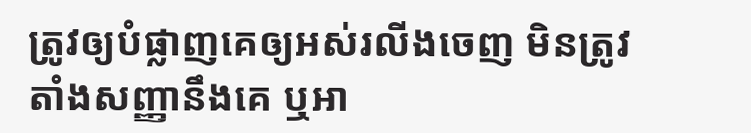ត្រូវឲ្យបំផ្លាញគេឲ្យអស់រលីងចេញ មិនត្រូវតាំងសញ្ញានឹងគេ ឬអា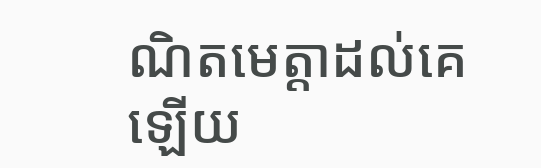ណិតមេត្តាដល់គេឡើយ